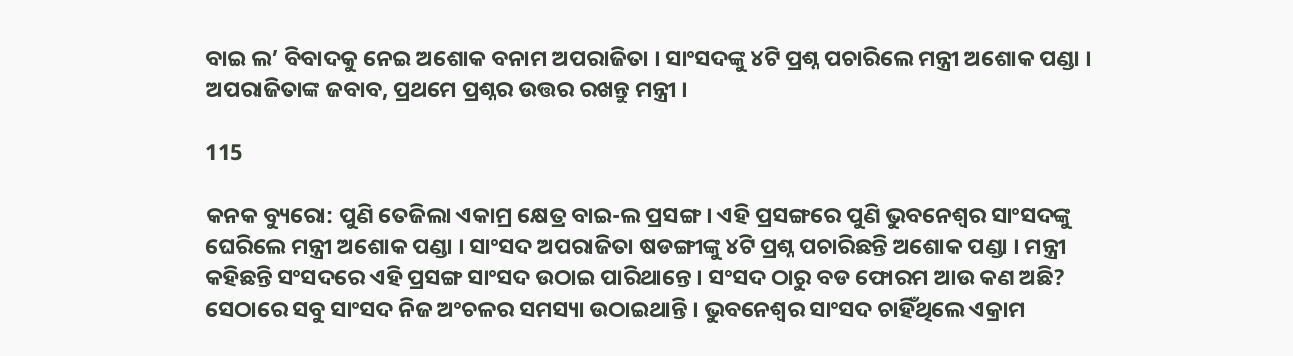ବାଇ ଲ’ ବିବାଦକୁ ନେଇ ଅଶୋକ ବନାମ ଅପରାଜିତା । ସାଂସଦଙ୍କୁ ୪ଟି ପ୍ରଶ୍ନ ପଚାରିଲେ ମନ୍ତ୍ରୀ ଅଶୋକ ପଣ୍ଡା । ଅପରାଜିତାଙ୍କ ଜବାବ, ପ୍ରଥମେ ପ୍ରଶ୍ନର ଉତ୍ତର ରଖନ୍ତୁ ମନ୍ତ୍ରୀ ।

115

କନକ ବ୍ୟୁରୋ: ପୁଣି ତେଜିଲା ଏକାମ୍ର କ୍ଷେତ୍ର ବାଇ-ଲ ପ୍ରସଙ୍ଗ । ଏହି ପ୍ରସଙ୍ଗରେ ପୁଣି ଭୁବନେଶ୍ୱର ସାଂସଦଙ୍କୁ ଘେରିଲେ ମନ୍ତ୍ରୀ ଅଶୋକ ପଣ୍ଡା । ସାଂସଦ ଅପରାଜିତା ଷଡଙ୍ଗୀଙ୍କୁ ୪ଟି ପ୍ରଶ୍ନ ପଚାରିଛନ୍ତି ଅଶୋକ ପଣ୍ଡା । ମନ୍ତ୍ରୀ କହିଛନ୍ତି ସଂସଦରେ ଏହି ପ୍ରସଙ୍ଗ ସାଂସଦ ଉଠାଇ ପାରିଥାନ୍ତେ । ସଂସଦ ଠାରୁ ବଡ ଫୋରମ ଆଉ କଣ ଅଛି? ସେଠାରେ ସବୁ ସାଂସଦ ନିଜ ଅଂଚଳର ସମସ୍ୟା ଉଠାଇଥାନ୍ତି । ଭୁବନେଶ୍ୱର ସାଂସଦ ଚାହିଁଥିଲେ ଏକ୍ରାମ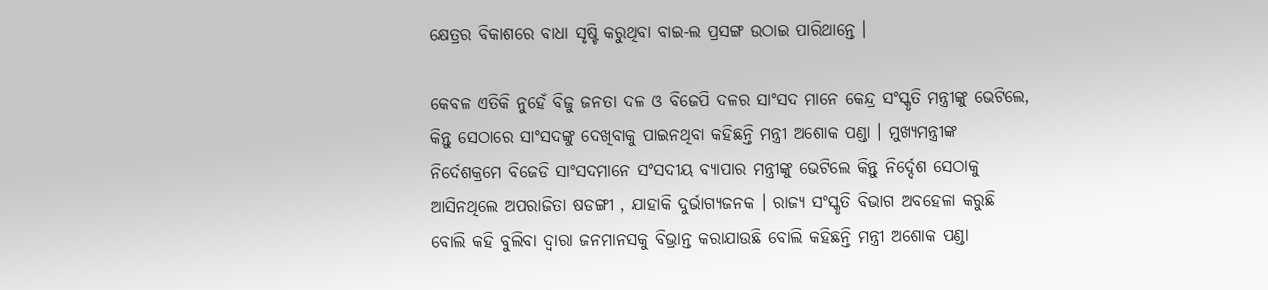କ୍ଷେତ୍ରର ବିକାଶରେ ବାଧା ସୃଷ୍ଟି କରୁଥିବା ବାଇ-ଲ ପ୍ରସଙ୍ଗ ଉଠାଇ ପାରିଥାନ୍ତେ ।

କେବଳ ଏତିକି ନୁହେଁ ବିଜୁ ଜନତା ଦଳ ଓ ବିଜେପି ଦଳର ସାଂସଦ ମାନେ କେନ୍ଦ୍ର ସଂସ୍କୃତି ମନ୍ତ୍ରୀଙ୍କୁ ଭେଟିଲେ, କିନ୍ତୁ ସେଠାରେ ସାଂସଦଙ୍କୁ ଦେଖିବାକୁ ପାଇନଥିବା କହିଛନ୍ତି ମନ୍ତ୍ରୀ ଅଶୋକ ପଣ୍ଡା । ମୁଖ୍ୟମନ୍ତ୍ରୀଙ୍କ ନିର୍ଦେଶକ୍ରମେ ବିଜେଡି ସାଂସଦମାନେ ସଂସଦୀୟ ବ୍ୟାପାର ମନ୍ତ୍ରୀଙ୍କୁ ଭେଟିଲେ କିନ୍ତୁ ନିର୍ଦ୍ଦେଶ ସେଠାକୁ ଆସିନଥିଲେ ଅପରାଜିତା ଷଡଙ୍ଗୀ , ଯାହାକି ଦୁର୍ଭାଗ୍ୟଜନକ । ରାଜ୍ୟ ସଂସ୍କୃତି ବିଭାଗ ଅବହେଳା କରୁଛି ବୋଲି କହି ବୁଲିବା ଦ୍ୱାରା ଜନମାନସକୁ ବିଭ୍ରାନ୍ତ କରାଯାଉଛି ବୋଲି କହିଛନ୍ତି ମନ୍ତ୍ରୀ ଅଶୋକ ପଣ୍ଡା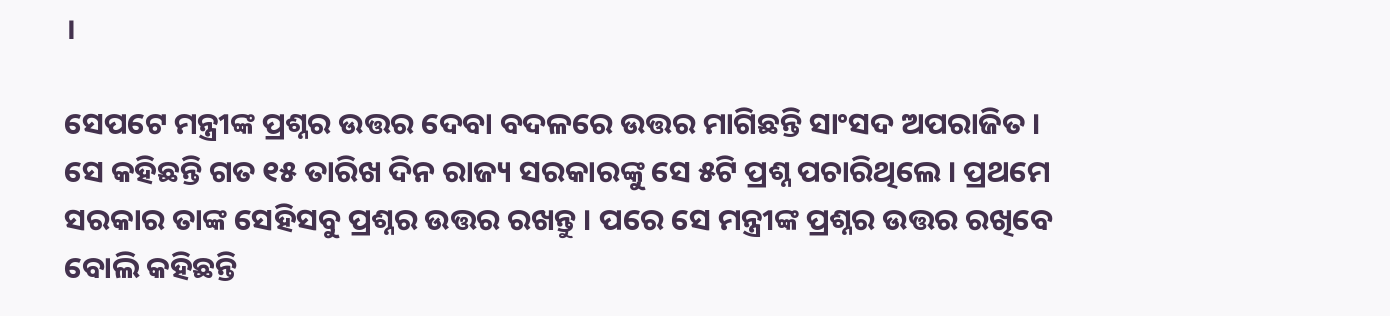।

ସେପଟେ ମନ୍ତ୍ରୀଙ୍କ ପ୍ରଶ୍ନର ଉତ୍ତର ଦେବା ବଦଳରେ ଉତ୍ତର ମାଗିଛନ୍ତି ସାଂସଦ ଅପରାଜିତ । ସେ କହିଛନ୍ତି ଗତ ୧୫ ତାରିଖ ଦିନ ରାଜ୍ୟ ସରକାରଙ୍କୁ ସେ ୫ଟି ପ୍ରଶ୍ନ ପଚାରିଥିଲେ । ପ୍ରଥମେ ସରକାର ତାଙ୍କ ସେହିସବୁ ପ୍ରଶ୍ନର ଉତ୍ତର ରଖନ୍ତୁ । ପରେ ସେ ମନ୍ତ୍ରୀଙ୍କ ପ୍ରଶ୍ନର ଉତ୍ତର ରଖିବେ ବୋଲି କହିଛନ୍ତି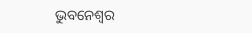ଭୁବନେଶ୍ୱର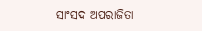ସାଂସଦ ଅପରାଜିତା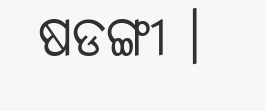ଷଡଙ୍ଗୀ ।